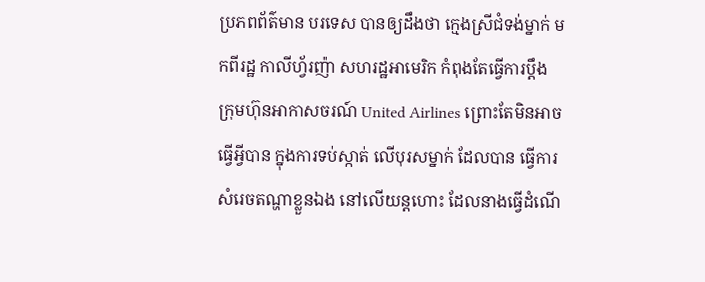ប្រភពព័ត៌មាន បរទេស បានឲ្យដឹងថា ក្មេងស្រីជំទង់ម្នាក់ មកពីរដ្ឋ កាលីហ្វ័រញ៉ា សហរដ្ឋអាមេរិក កំពុងតែធ្វើការប្តឹង ក្រុមហ៊ុនអាកាសចរណ៍ United Airlines ព្រោះតែមិនអាច ធ្វើអី្វបាន ក្នុងការទប់ស្កាត់ លើបុរសម្នាក់ ដែលបាន ធ្វើការសំរេចតណ្ហាខ្លួនឯង នៅលើយន្តហោះ ដែលនាងធ្វើដំណើ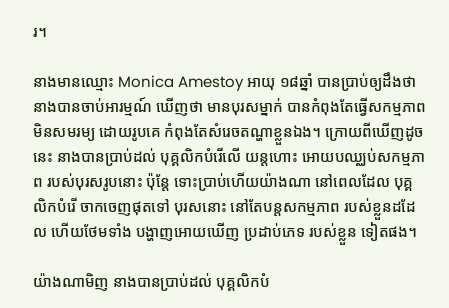រ។

នាងមានឈ្មោះ Monica Amestoy អាយុ ១៨ឆ្នាំ បានប្រាប់ឲ្យដឹងថា នាងបានចាប់អារម្មណ៍ ឃើញថា មានបុរសម្នាក់ បានកំពុងតែធ្វើសកម្មភាព មិនសមរម្យ ដោយរូបគេ កំពុងតែសំរេចតណ្ហាខ្លួនឯង។ ក្រោយពីឃើញដូចនេះ នាងបានប្រាប់ដល់ បុគ្គលិកបំរើលើ យន្តហោះ អោយបឈ្ឈប់សកម្មភាព របស់បុរសរូបនោះ ប៉ុន្តែ ទោះប្រាប់ហើយយ៉ាងណា នៅពេលដែល បុគ្គលិកបំរើ ចាកចេញផុតទៅ បុរសនោះ នៅតែបន្តសកម្មភាព របស់ខ្លួនដដែល ហើយថែមទាំង បង្ហាញអោយឃើញ ប្រដាប់ភេទ របស់ខ្លួន ទៀតផង។

យ៉ាងណាមិញ នាងបានប្រាប់ដល់ បុគ្គលិកបំ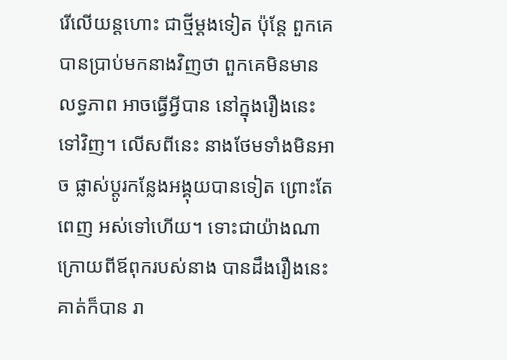រើលើយន្តហោះ ជាថ្មីម្តងទៀត ប៉ុន្តែ ពួកគេ បានប្រាប់មកនាងវិញថា ពួកគេមិនមានលទ្ធភាព អាចធ្វើអី្វបាន នៅក្នុងរឿងនេះទៅវិញ។ លើសពីនេះ នាងថែមទាំងមិនអាច ផ្លាស់ប្តូរកន្លែងអង្គុយបានទៀត ព្រោះតែ ពេញ អស់ទៅហើយ។ ទោះជាយ៉ាងណា ក្រោយពីឪពុករបស់នាង បានដឹងរឿងនេះ គាត់ក៏បាន រា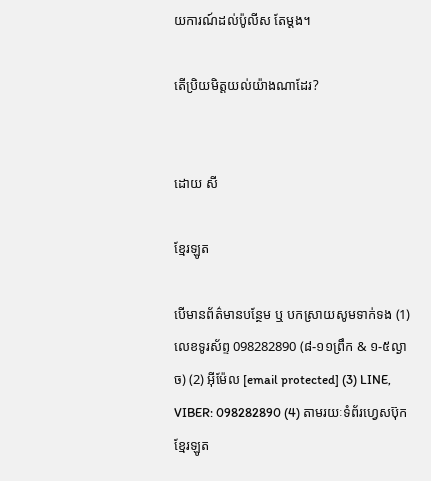យការណ៍ដល់ប៉ូលីស តែម្តង។

តើប្រិយមិត្តយល់យ៉ាងណាដែរ?


ដោយ សី

ខ្មែរឡូត

បើមានព័ត៌មានបន្ថែម ឬ បកស្រាយសូមទាក់ទង (1) លេខទូរស័ព្ទ 098282890 (៨-១១ព្រឹក & ១-៥ល្ងាច) (2) អ៊ីម៉ែល [email protected] (3) LINE, VIBER: 098282890 (4) តាមរយៈទំព័រហ្វេសប៊ុកខ្មែរឡូត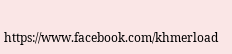https://www.facebook.com/khmerload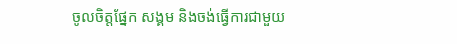ចូលចិត្តផ្នែក សង្គម និងចង់ធ្វើការជាមួយ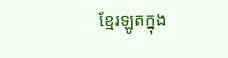ខ្មែរឡូតក្នុង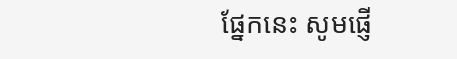ផ្នែកនេះ សូមផ្ញើ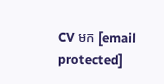CV មក [email protected]